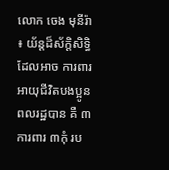លោក ចេង មុនីរ៉ា ៖ យ័ន្តដ៏ស័ក្តិសិទ្ធិដែលអាច ការពារអាយុជីវិតបងប្អូនពលរដ្ឋបាន គឺ ៣ការពារ ៣កុំ រប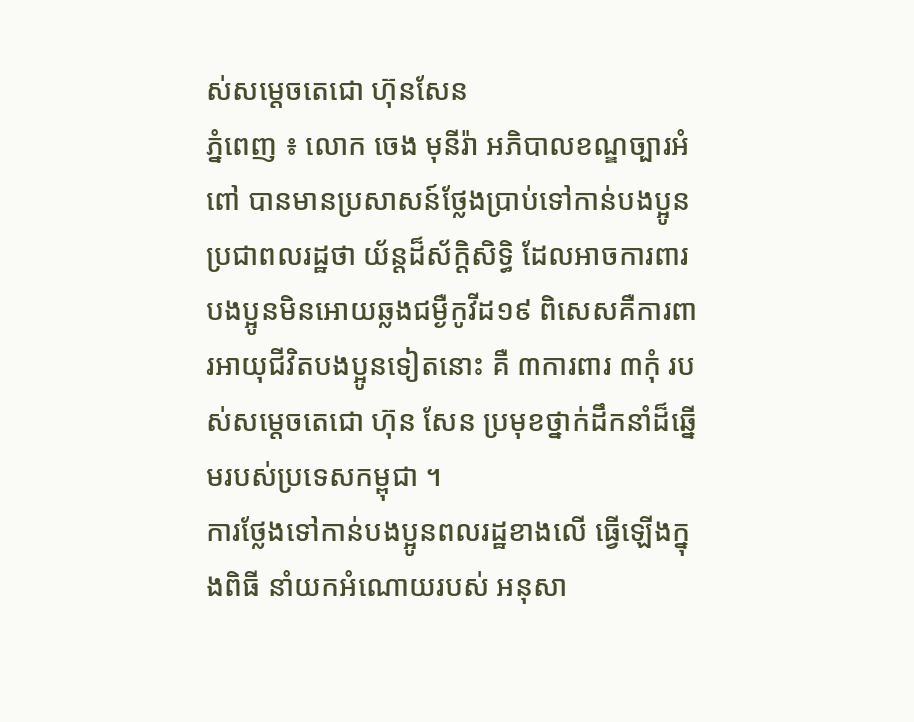ស់សម្តេចតេជោ ហ៊ុនសែន
ភ្នំពេញ ៖ លោក ចេង មុនីរ៉ា អភិបាលខណ្ឌច្បារអំពៅ បានមានប្រសាសន៍ថ្លែងប្រាប់ទៅកាន់បងប្អូនប្រជាពលរដ្ឋថា យ័ន្តដ៏ស័ក្តិសិទ្ធិ ដែលអាចការពារបងប្អូនមិនអោយឆ្លងជម្ងឺកូវីដ១៩ ពិសេសគឺការពារអាយុជីវិតបងប្អូនទៀតនោះ គឺ ៣ការពារ ៣កុំ របស់សម្តេចតេជោ ហ៊ុន សែន ប្រមុខថ្នាក់ដឹកនាំដ៏ឆ្នើមរបស់ប្រទេសកម្ពុជា ។
ការថ្លែងទៅកាន់បងប្អូនពលរដ្ឋខាងលើ ធ្វើឡើងក្នុងពិធី នាំយកអំណោយរបស់ អនុសា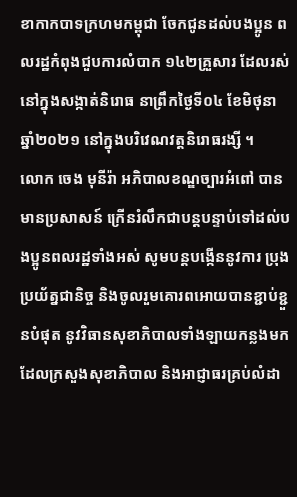ខាកាកបាទក្រហមកម្ពុជា ចែកជូនដល់បងប្អូន ពលរដ្ឋកំពុងជួបការលំបាក ១៤២គ្រួសារ ដែលរស់នៅក្នុងសង្កាត់និរោធ នាព្រឹកថ្ងៃទី០៤ ខែមិថុនា ឆ្នាំ២០២១ នៅក្នុងបរិវេណវត្តនិរោធរង្សី ។
លោក ចេង មុនីរ៉ា អភិបាលខណ្ឌច្បារអំពៅ បានមានប្រសាសន៍ ក្រើនរំលឹកជាបន្តបន្ទាប់ទៅដល់បងប្អូនពលរដ្ឋទាំងអស់ សូមបន្តបង្កើននូវការ ប្រុងប្រយ័ត្នជានិច្ច និងចូលរួមគោរពអោយបានខ្ជាប់ខ្ជួនបំផុត នូវវិធានសុខាភិបាលទាំងឡាយកន្លងមកដែលក្រសួងសុខាភិបាល និងអាជ្ញាធរគ្រប់លំដា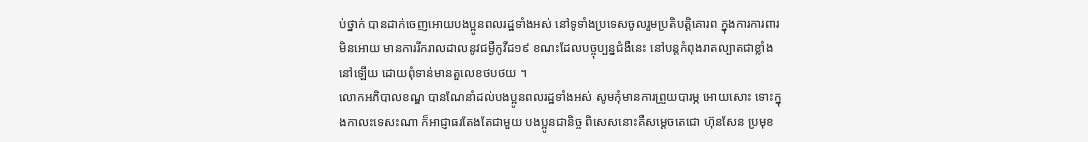ប់ថ្នាក់ បានដាក់ចេញអោយបងប្អូនពលរដ្ឋទាំងអស់ នៅទូទាំងប្រទេសចូលរួមប្រតិបត្តិគោរព ក្នុងការការពារមិនអោយ មានការរីករាលដាលនូវជម្ងឺកូវីដ១៩ ខណះដែលបច្ចុប្បន្នជំងឺនេះ នៅបន្តកំពុងរាតល្បាតជាខ្លាំងនៅឡើយ ដោយពុំទាន់មានតួលេខថបថយ ។
លោកអភិបាលខណ្ឌ បានណែនាំដល់បងប្អូនពលរដ្ឋទាំងអស់ សូមកុំមានការព្រួយបារម្ភ អោយសោះ ទោះក្នុងកាលះទេសះណា ក៏អាជ្ញាធរតែងតែជាមួយ បងប្អូនជានិច្ច ពិសេសនោះគឺសម្តេចតេជោ ហ៊ុនសែន ប្រមុខ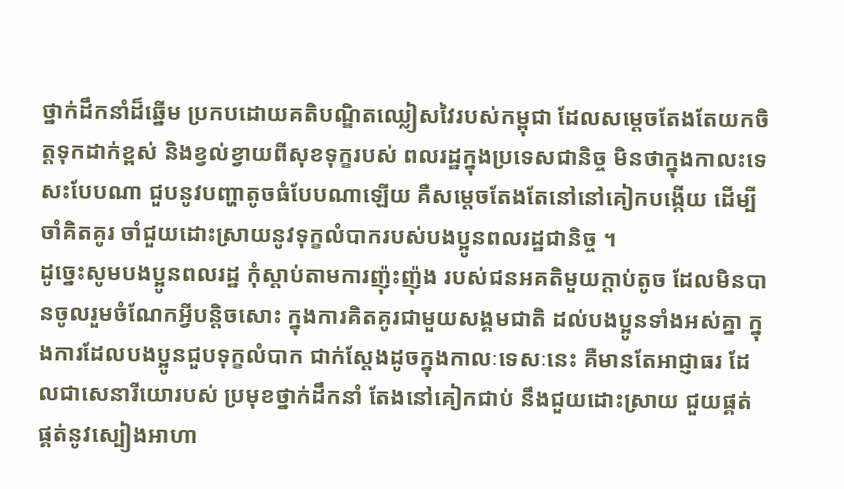ថ្នាក់ដឹកនាំដ៏ឆ្នើម ប្រកបដោយគតិបណ្ឌិតឈ្លៀសវៃរបស់កម្ពុជា ដែលសម្តេចតែងតែយកចិត្តទុកដាក់ខ្ពស់ និងខ្វល់ខ្វាយពីសុខទុក្ខរបស់ ពលរដ្ឋក្នុងប្រទេសជានិច្ច មិនថាក្នុងកាលះទេសះបែបណា ជួបនូវបញ្ហាតូចធំបែបណាឡើយ គឺសម្តេចតែងតែនៅនៅគៀកបង្កើយ ដើម្បីចាំគិតគូរ ចាំជួយដោះស្រាយនូវទុក្ខលំបាករបស់បងប្អូនពលរដ្ឋជានិច្ច ។
ដូច្នេះសូមបងប្អូនពលរដ្ឋ កុំស្តាប់តាមការញ៉ុះញ៉ុង របស់ជនអគតិមួយក្តាប់តូច ដែលមិនបានចូលរួមចំណែកអ្វីបន្តិចសោះ ក្នុងការគិតគូរជាមួយសង្គមជាតិ ដល់បងប្អូនទាំងអស់គ្នា ក្នុងការដែលបងប្អូនជួបទុក្ខលំបាក ជាក់ស្តែងដូចក្នុងកាលៈទេសៈនេះ គឺមានតែអាជ្ញាធរ ដែលជាសេនារីយោរបស់ ប្រមុខថ្នាក់ដឹកនាំ តែងនៅគៀកជាប់ នឹងជួយដោះស្រាយ ជួយផ្គត់ផ្គត់នូវស្បៀងអាហា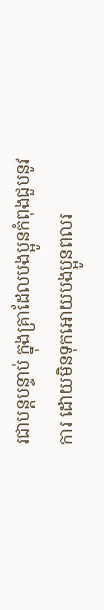រជាបន្តបន្ទាប់ ក្នុងគ្រាដែលបងប្អូនកំពុងជួបនូវការ ដោយមិនទុកអោយបងប្អូនពលរ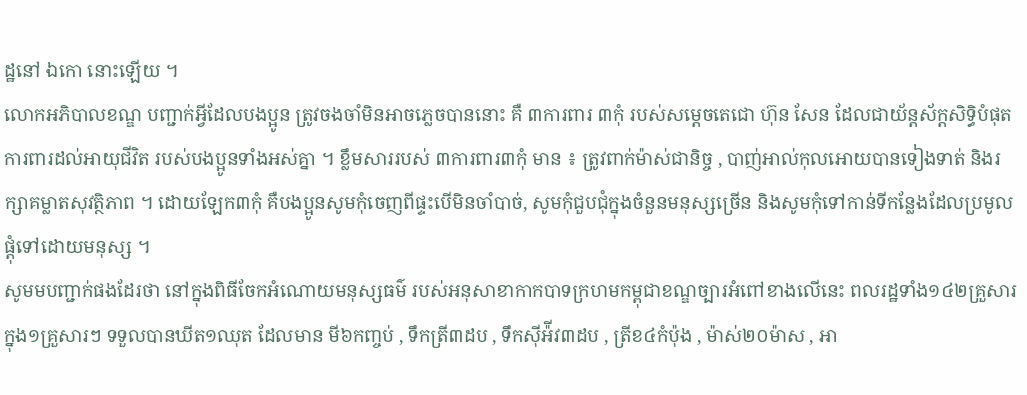ដ្ឋនៅ ឯកោ នោះឡើយ ។
លោកអភិបាលខណ្ឌ បញ្ជាក់អ្វីដែលបងប្អូន ត្រូវចងចាំមិនអាចភ្លេចបាននោះ គឺ ៣ការពារ ៣កុំ របស់សម្តេចតេជោ ហ៊ុន សែន ដែលជាយ័ន្តស័ក្តសិទ្ធិបំផុត ការពារដល់អាយុជីវិត របស់បងប្អូនទាំងអស់គ្នា ។ ខ្លឹមសាររបស់ ៣ការពារ៣កុំ មាន ៖ ត្រូវពាក់ម៉ាស់ជានិច្ច , បាញ់អាល់កុលអោយបានទៀងទាត់ និងរក្សាគម្លាតសុវត្ថិភាព ។ ដោយឡែក៣កុំ គឺបងប្អូនសូមកុំចេញពីផ្ទះបើមិនចាំបាច់, សូមកុំជួបជុំក្នុងចំនួនមនុស្សច្រើន និងសូមកុំទៅកាន់ទីកន្លែងដែលប្រមូលផ្តុំទៅដោយមនុស្ស ។
សូមមបញ្ជាក់ផងដែរថា នៅក្នុងពិធីចែកអំណោយមនុស្សធម៌ របស់អនុសាខាកាកបាទក្រហមកម្ពុជាខណ្ឌច្បារអំពៅខាងលើនេះ ពលរដ្ឋទាំង១៤២គ្រួសារ ក្នុង១គ្រួសារៗ ទទួលបានឃីត១ឈុត ដែលមាន មី៦កញ្ចប់ , ទឹកត្រី៣ដប , ទឹកស៊ីអ៉ីវ៣ដប , ត្រីខ៤កំប៉ុង , ម៉ាស់២០ម៉ាស , អា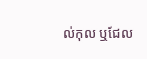ល់កុល ឬជែល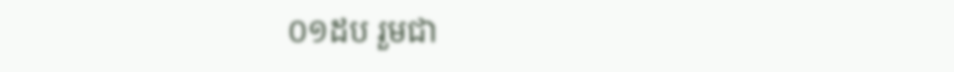០១ដប រួមជា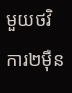មួយថវិការ២ម៉ឺន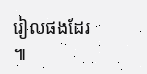រៀលផងដែរ ៕